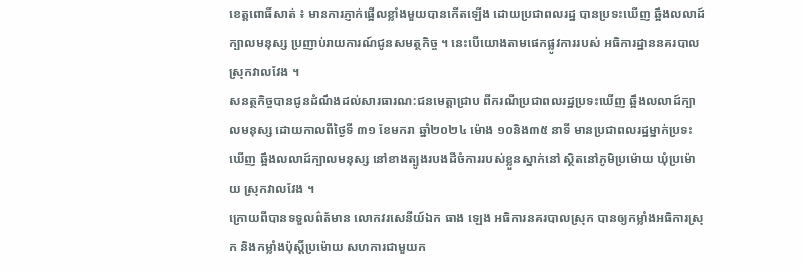ខេត្តពោធិ៍សាត់ ៖ មានការភ្ញាក់ផ្អើលខ្លាំងមួយបានកើតឡើង ដោយប្រជាពលរដ្ឋ បានប្រទះឃើញ ឆ្អឹងលលាដ៍ក្បាលមនុស្ស ប្រញាប់រាយការណ៍ជូនសមត្ថកិច្ច ។ នេះបើយោងតាមផេកផ្លូវការរបស់ អធិការដ្ឋាននគរបាល ស្រុកវាលវែង ។
សនត្ថកិច្ចបានជូនដំណឹងដល់សារធារណ:ជនមេត្តាជ្រាប ពីករណីប្រជាពលរដ្ឋប្រទះឃើញ ឆ្អឹងលលាដ៍ក្បាលមនុស្ស ដោយកាលពីថ្ងៃទី ៣១ ខែមករា ឆ្នាំ២០២៤ ម៉ោង ១០និង៣៥ នាទី មានប្រជាពលរដ្ឋម្នាក់ប្រទះឃើញ ឆ្អឹងលលាដ៍ក្បាលមនុស្ស នៅខាងត្បូងរបងដីចំការរបស់ខ្លួនស្នាក់នៅ ស្ថិតនៅភូមិប្រម៉ោយ ឃុំប្រម៉ោយ ស្រុកវាលវែង ។
ក្រោយពីបានទទួលព៌ត័មាន លោកវរសេនីយ៍ឯក ធាង ឡេង អធិការនគរបាលស្រុក បានឲ្យកម្លាំងអធិការស្រុក និងកម្លាំងប៉ុស្តិ៍ប្រម៉ោយ សហការជាមួយក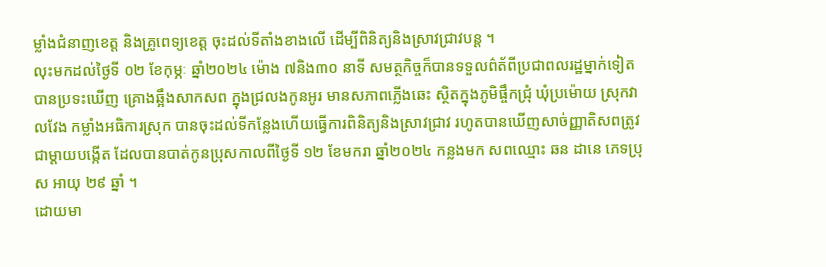ម្លាំងជំនាញខេត្ត និងគ្រូពេទ្យខេត្ត ចុះដល់ទីតាំងខាងលើ ដើម្បីពិនិត្យនិងស្រាវជ្រាវបន្ត ។
លុះមកដល់ថ្ងៃទី ០២ ខែកុម្ភៈ ឆ្នាំ២០២៤ ម៉ោង ៧និង៣០ នាទី សមត្ថកិច្ចក៏បានទទួលព៌ត័ពីប្រជាពលរដ្ឋម្នាក់ទៀត បានប្រទះឃើញ គ្រោងឆ្អឹងសាកសព ក្នុងជ្រលងកូនអូរ មានសភាពភ្លើងឆេះ ស្ថិតក្នុងភូមិផ្ចឹកជ្រុំ ឃុំប្រម៉ោយ ស្រុកវាលវែង កម្លាំងអធិការស្រុក បានចុះដល់ទីកន្លែងហើយធ្វើការពិនិត្យនិងស្រាវជ្រាវ រហូតបានឃើញសាច់ញ្ញាតិសពត្រូវជាម្តាយបង្កើត ដែលបានបាត់កូនប្រុសកាលពីថ្ងៃទី ១២ ខែមករា ឆ្នាំ២០២៤ កន្លងមក សពឈ្មោះ ឆន ដានេ ភេទប្រុស អាយុ ២៩ ឆ្នាំ ។
ដោយមា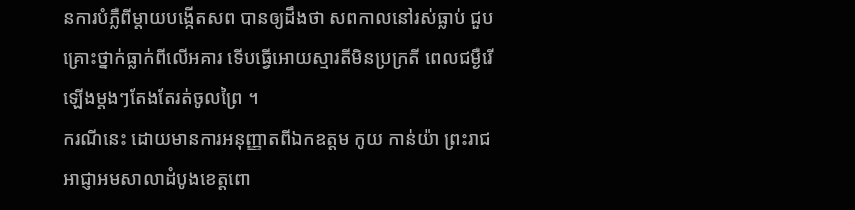នការបំភ្លឺពីម្តាយបង្កើតសព បានឲ្យដឹងថា សពកាលនៅរស់ធ្លាប់ ជួបគ្រោះថ្នាក់ធ្លាក់ពីលើអគារ ទើបធ្វើអោយស្មារតីមិនប្រក្រតី ពេលជម្ងឺរើឡើងម្តងៗតែងតែរត់ចូលព្រៃ ។
ករណីនេះ ដោយមានការអនុញ្ញាតពីឯកឧត្តម កូយ កាន់យ៉ា ព្រះរាជអាជ្ញាអមសាលាដំបូងខេត្តពោ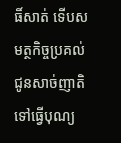ធិ៍សាត់ ទើបសមត្ថកិច្ចប្រគល់ជូនសាច់ញាតិទៅធ្វើបុណ្យ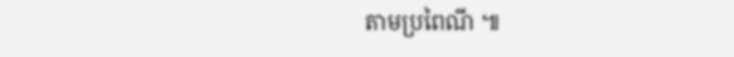តាមប្រពៃណី ៕